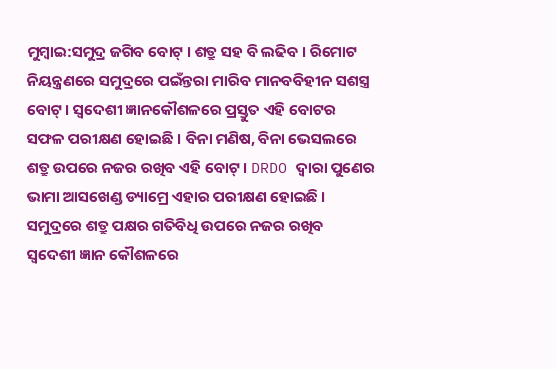ମୁମ୍ବାଇ:ସମୁଦ୍ର ଜଗିବ ବୋଟ୍ । ଶତ୍ରୁ ସହ ବି ଲଢିବ । ରିମୋଟ ନିୟନ୍ତ୍ରଣରେ ସମୁଦ୍ରରେ ପଇଁନ୍ତରା ମାରିବ ମାନବବିହୀନ ସଶସ୍ତ୍ର ବୋଟ୍ । ସ୍ବଦେଶୀ ଜ୍ଞାନକୌଶଳରେ ପ୍ରସ୍ତୁତ ଏହି ବୋଟର ସଫଳ ପରୀକ୍ଷଣ ହୋଇଛି । ବିନା ମଣିଷ, ବିନା ଭେସଲରେ ଶତ୍ରୁ ଉପରେ ନଜର ରଖିବ ଏହି ବୋଟ୍ । DRDO ଦ୍ବାରା ପୁଣେର ଭାମା ଆସଖେଣ୍ଡ ଡ୍ୟାମ୍ରେ ଏହାର ପରୀକ୍ଷଣ ହୋଇଛି । ସମୁଦ୍ରରେ ଶତ୍ରୁ ପକ୍ଷର ଗତିବିଧି ଉପରେ ନଜର ରଖିବ ସ୍ବଦେଶୀ ଜ୍ଞାନ କୌଶଳରେ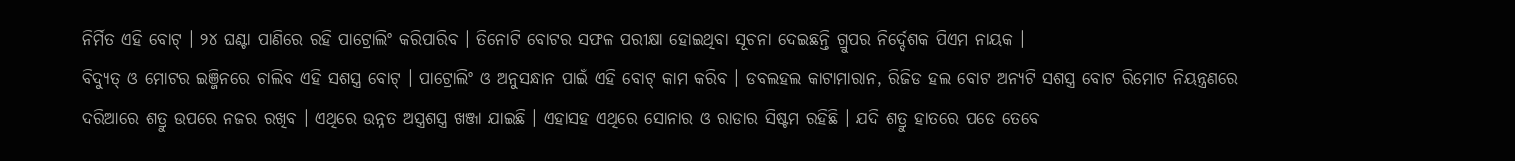ନିର୍ମିତ ଏହି ବୋଟ୍ । ୨୪ ଘଣ୍ଟା ପାଣିରେ ରହି ପାଟ୍ରୋଲିଂ କରିପାରିବ । ତିନୋଟି ବୋଟର ସଫଳ ପରୀକ୍ଷା ହୋଇଥିବା ସୂଚନା ଦେଇଛନ୍ତି ଗ୍ରୁପର ନିର୍ଦ୍ଦେଶକ ପିଏମ ନାୟକ ।
ବିଦ୍ୟୁତ୍ ଓ ମୋଟର ଇଞ୍ଜିନରେ ଚାଲିବ ଏହି ସଶସ୍ତ୍ର ବୋଟ୍ । ପାଟ୍ରୋଲିଂ ଓ ଅନୁସନ୍ଧାନ ପାଇଁ ଏହି ବୋଟ୍ କାମ କରିବ । ଡବଲହଲ କାଟାମାରାନ, ରିଜିଡ ହଲ ବୋଟ ଅନ୍ୟଟି ସଶସ୍ତ୍ର ବୋଟ ରିମୋଟ ନିୟନ୍ତ୍ରଣରେ ଦରିଆରେ ଶତ୍ରୁ ଉପରେ ନଜର ରଖିବ । ଏଥିରେ ଉନ୍ନତ ଅସ୍ତ୍ରଶସ୍ତ୍ର ଖଞ୍ଜା ଯାଇଛି । ଏହାସହ ଏଥିରେ ସୋନାର ଓ ରାଡାର ସିଷ୍ଟମ ରହିଛି । ଯଦି ଶତ୍ରୁ ହାତରେ ପଡେ ତେବେ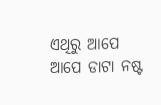ଏଥିରୁ ଆପେ ଆପେ ଡାଟା ନଷ୍ଟ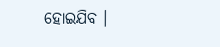ହୋଇଯିବ ।